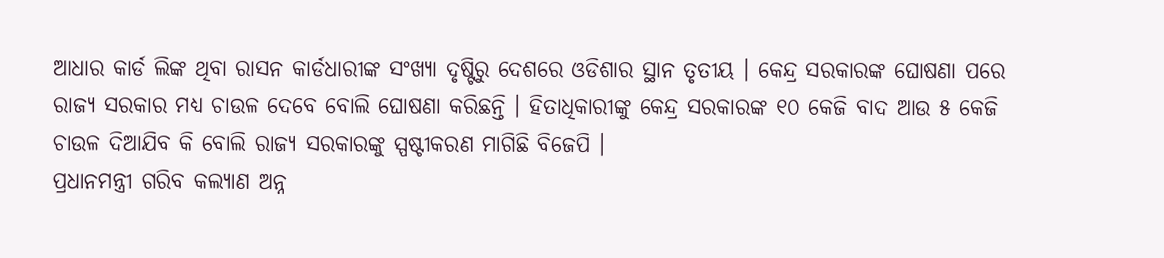ଆଧାର କାର୍ଡ ଲିଙ୍କ ଥିବା ରାସନ କାର୍ଡଧାରୀଙ୍କ ସଂଖ୍ୟା ଦୃଷ୍ଟିରୁ ଦେଶରେ ଓଡିଶାର ସ୍ଥାନ ତୃତୀୟ । କେନ୍ଦ୍ର ସରକାରଙ୍କ ଘୋଷଣା ପରେ ରାଜ୍ୟ ସରକାର ମଧ୍ୟ ଚାଉଳ ଦେବେ ବୋଲି ଘୋଷଣା କରିଛନ୍ତି । ହିତାଧିକାରୀଙ୍କୁ କେନ୍ଦ୍ର ସରକାରଙ୍କ ୧୦ କେଜି ବାଦ ଆଉ ୫ କେଜି ଚାଉଳ ଦିଆଯିବ କି ବୋଲି ରାଜ୍ୟ ସରକାରଙ୍କୁ ସ୍ପଷ୍ଟୀକରଣ ମାଗିଛି ବିଜେପି ।
ପ୍ରଧାନମନ୍ତ୍ରୀ ଗରିବ କଲ୍ୟାଣ ଅନ୍ନ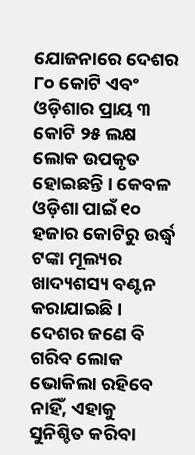ଯୋଜନାରେ ଦେଶର ୮୦ କୋଟି ଏବଂ ଓଡ଼ିଶାର ପ୍ରାୟ ୩ କୋଟି ୨୫ ଲକ୍ଷ ଲୋକ ଉପକୃତ ହୋଇଛନ୍ତି । କେବଳ ଓଡ଼ିଶା ପାଇଁ ୧୦ ହଜାର କୋଟିରୁ ଉର୍ଦ୍ଧ୍ବ ଟଙ୍କା ମୂଲ୍ୟର ଖାଦ୍ୟଶସ୍ୟ ବଣ୍ଟନ କରାଯାଇଛି । ଦେଶର ଜଣେ ବି ଗରିବ ଲୋକ ଭୋକିଲା ରହିବେ ନାହିଁ, ଏହାକୁ ସୁନିଶ୍ଚିତ କରିବା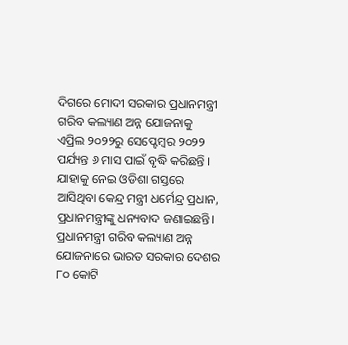ଦିଗରେ ମୋଦୀ ସରକାର ପ୍ରଧାନମନ୍ତ୍ରୀ ଗରିବ କଲ୍ୟାଣ ଅନ୍ନ ଯୋଜନାକୁ ଏପ୍ରିଲ ୨୦୨୨ରୁ ସେପ୍ଟେମ୍ବର ୨୦୨୨ ପର୍ଯ୍ୟନ୍ତ ୬ ମାସ ପାଇଁ ବୃଦ୍ଧି କରିଛନ୍ତି । ଯାହାକୁ ନେଇ ଓଡିଶା ଗସ୍ତରେ ଆସିଥିବା କେନ୍ଦ୍ର ମନ୍ତ୍ରୀ ଧର୍ମେନ୍ଦ୍ର ପ୍ରଧାନ, ପ୍ରଧାନମନ୍ତ୍ରୀଙ୍କୁ ଧନ୍ୟବାଦ ଜଣାଇଛନ୍ତି।
ପ୍ରଧାନମନ୍ତ୍ରୀ ଗରିବ କଲ୍ୟାଣ ଅନ୍ନ ଯୋଜନାରେ ଭାରତ ସରକାର ଦେଶର ୮୦ କୋଟି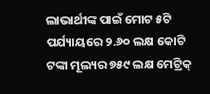ଲାଭାର୍ଥୀଙ୍କ ପାଇଁ ମୋଟ ୫ଟି ପର୍ଯ୍ୟାୟରେ ୨.୬୦ ଲକ୍ଷ କୋଟି ଟଙ୍କା ମୂଲ୍ୟର ୭୫୯ ଲକ୍ଷ ମେଟ୍ରିକ୍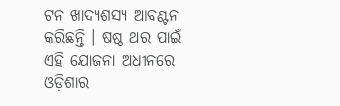ଟନ ଖାଦ୍ୟଶସ୍ୟ ଆବଣ୍ଟନ କରିଛନ୍ତି । ଷଷ୍ଠ ଥର ପାଇଁ ଏହି ଯୋଜନା ଅଧୀନରେ ଓଡ଼ିଶାର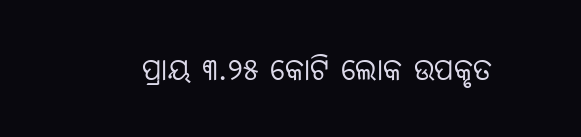ପ୍ରାୟ ୩.୨୫ କୋଟି ଲୋକ ଉପକୃତ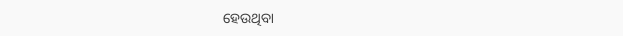ହେଉଥିବା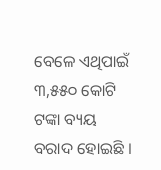ବେଳେ ଏଥିପାଇଁ ୩,୫୫୦ କୋଟି ଟଙ୍କା ବ୍ୟୟ ବରାଦ ହୋଇଛି ।